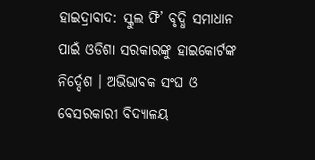ହାଇଦ୍ରାବାଦ: ସ୍କୁଲ ଫି’ ବୃଦ୍ଧି ସମାଧାନ ପାଇଁ ଓଡିଶା ସରକାରଙ୍କୁ ହାଇକୋର୍ଟଙ୍କ ନିର୍ଦ୍ଦେଶ । ଅଭିଭାବକ ସଂଘ ଓ ବେସରକାରୀ ବିଦ୍ୟାଳୟ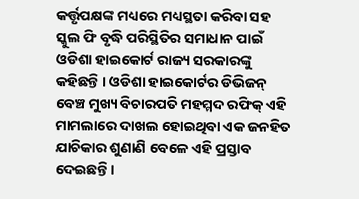କର୍ତ୍ତୃପକ୍ଷଙ୍କ ମଧ୍ୟରେ ମଧ୍ୟସ୍ଥତା କରିବା ସହ ସ୍କୁଲ ଫି ବୃଦ୍ଧି ପରିସ୍ଥିତିର ସମାଧାନ ପାଇଁ ଓଡିଶା ହାଇକୋର୍ଟ ରାଜ୍ୟ ସରକାରଙ୍କୁ କହିଛନ୍ତି । ଓଡିଶା ହାଇକୋର୍ଟର ଡିଭିଜନ୍ ବେଞ୍ଚ ମୁଖ୍ୟ ବିଚାରପତି ମହମ୍ମଦ ରଫିକ୍ ଏହି ମାମଲାରେ ଦାଖଲ ହୋଇଥିବା ଏକ ଜନହିତ ଯାଚିକାର ଶୁଣାଣି ବେଳେ ଏହି ପ୍ରସ୍ତାବ ଦେଇଛନ୍ତି ।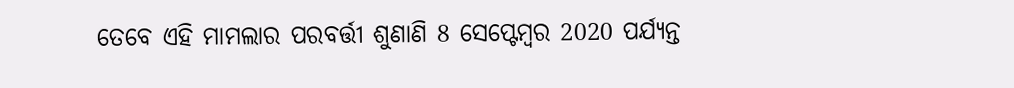ତେବେ ଏହି ମାମଲାର ପରବର୍ତ୍ତୀ ଶୁଣାଣି 8 ସେପ୍ଟେମ୍ବର 2020 ପର୍ଯ୍ୟନ୍ତ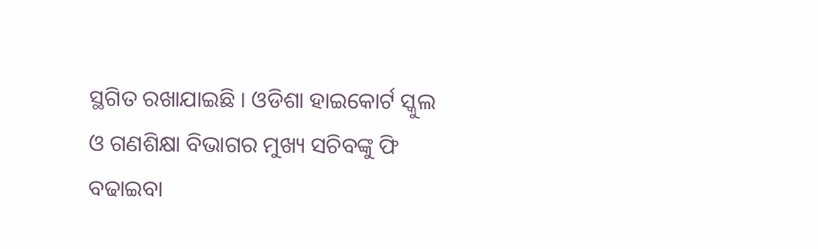ସ୍ଥଗିତ ରଖାଯାଇଛି । ଓଡିଶା ହାଇକୋର୍ଟ ସ୍କୁଲ ଓ ଗଣଶିକ୍ଷା ବିଭାଗର ମୁଖ୍ୟ ସଚିବଙ୍କୁ ଫି ବଢାଇବା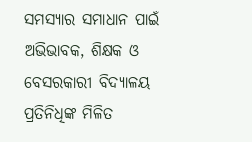ସମସ୍ୟାର ସମାଧାନ ପାଇଁ ଅଭିଭାବକ, ଶିକ୍ଷକ ଓ ବେସରକାରୀ ବିଦ୍ୟାଳୟ ପ୍ରତିନିଧିଙ୍କ ମିଳିତ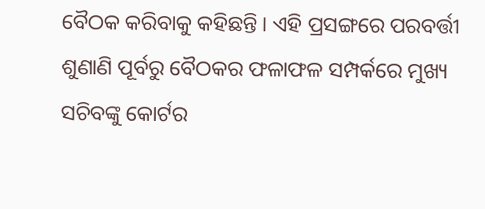ବୈଠକ କରିବାକୁ କହିଛନ୍ତି । ଏହି ପ୍ରସଙ୍ଗରେ ପରବର୍ତ୍ତୀ ଶୁଣାଣି ପୂର୍ବରୁ ବୈଠକର ଫଳାଫଳ ସମ୍ପର୍କରେ ମୁଖ୍ୟ ସଚିବଙ୍କୁ କୋର୍ଟର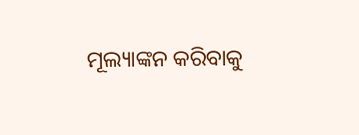ମୂଲ୍ୟାଙ୍କନ କରିବାକୁ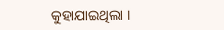କୁହାଯାଇଥିଲା ।